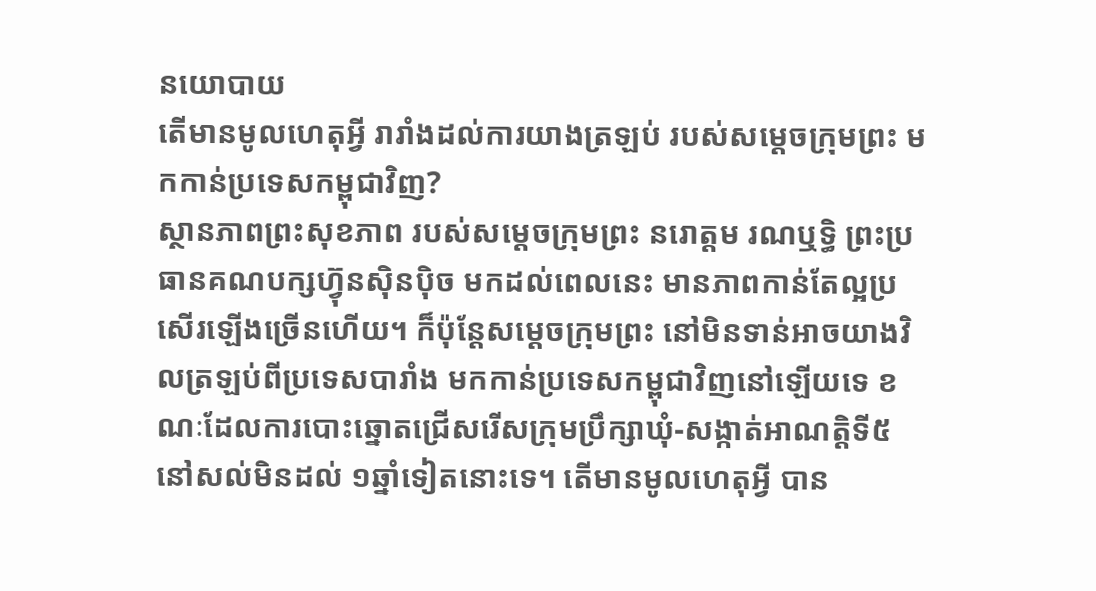នយោបាយ
តើមានមូលហេតុអ្វី រារាំងដល់ការយាងត្រឡប់ របស់សម្ដេចក្រុមព្រះ មកកាន់ប្រទេសកម្ពុជាវិញ?
ស្ថានភាពព្រះសុខភាព របស់សម្ដេចក្រុមព្រះ នរោត្តម រណឬទ្ធិ ព្រះប្រធានគណបក្សហ្វ៊ុនស៊ិនប៉ិច មកដល់ពេលនេះ មានភាពកាន់តែល្អប្រសើរឡើងច្រើនហើយ។ ក៏ប៉ុន្តែសម្ដេចក្រុមព្រះ នៅមិនទាន់អាចយាងវិលត្រឡប់ពីប្រទេសបារាំង មកកាន់ប្រទេសកម្ពុជាវិញនៅឡើយទេ ខណៈដែលការបោះឆ្នោតជ្រើសរើសក្រុមប្រឹក្សាឃុំ-សង្កាត់អាណត្តិទី៥ នៅសល់មិនដល់ ១ឆ្នាំទៀតនោះទេ។ តើមានមូលហេតុអ្វី បាន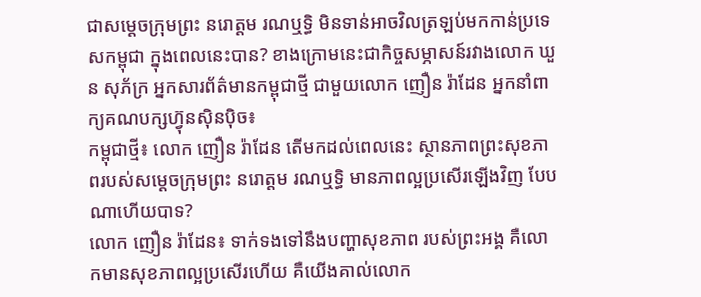ជាសម្ដេចក្រុមព្រះ នរោត្តម រណឬទ្ធិ មិនទាន់អាចវិលត្រឡប់មកកាន់ប្រទេសកម្ពុជា ក្នុងពេលនេះបាន? ខាងក្រោមនេះជាកិច្ចសម្ភាសន៍រវាងលោក ឃួន សុភ័ក្រ អ្នកសារព័ត៌មានកម្ពុជាថ្មី ជាមួយលោក ញឿន រ៉ាដែន អ្នកនាំពាក្យគណបក្សហ៊្វុនស៊ិនប៉ិច៖
កម្ពុជាថ្មី៖ លោក ញឿន រ៉ាដែន តើមកដល់ពេលនេះ ស្ថានភាពព្រះសុខភាពរបស់សម្ដេចក្រុមព្រះ នរោត្តម រណឬទ្ធិ មានភាពល្អប្រសើរឡើងវិញ បែបណាហើយបាទ?
លោក ញឿន រ៉ាដែន៖ ទាក់ទងទៅនឹងបញ្ហាសុខភាព របស់ព្រះអង្គ គឺលោកមានសុខភាពល្អប្រសើរហើយ គឺយើងគាល់លោក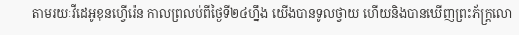តាមរយៈវីដេអូខុនហ្វើរ៉េន កាលព្រលប់ពីថ្ងៃទី២៤ហ្នឹង យើងបានទូលថ្វាយ ហើយនិងបានឃើញព្រះភ័ក្ត្រលោ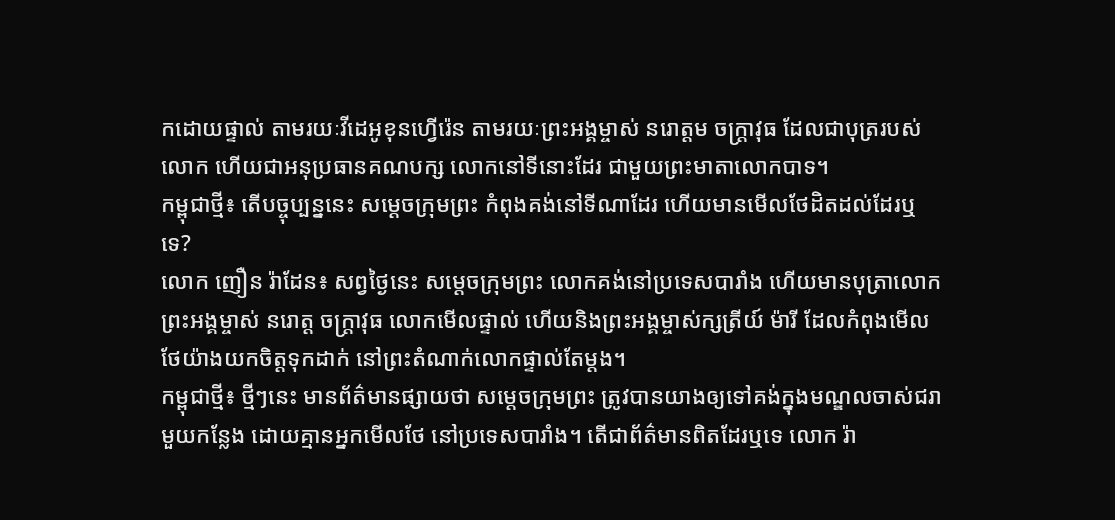កដោយផ្ទាល់ តាមរយៈវីដេអូខុនហ្វើរ៉េន តាមរយៈព្រះអង្គម្ចាស់ នរោត្តម ចក្ត្រាវុធ ដែលជាបុត្ររបស់លោក ហើយជាអនុប្រធានគណបក្ស លោកនៅទីនោះដែរ ជាមួយព្រះមាតាលោកបាទ។
កម្ពុជាថ្មី៖ តើបច្ចុប្បន្ននេះ សម្ដេចក្រុមព្រះ កំពុងគង់នៅទីណាដែរ ហើយមានមើលថែដិតដល់ដែរឬទេ?
លោក ញឿន រ៉ាដែន៖ សព្វថ្ងៃនេះ សម្ដេចក្រុមព្រះ លោកគង់នៅប្រទេសបារាំង ហើយមានបុត្រាលោក ព្រះអង្គម្ចាស់ នរោត្ត ចក្ត្រាវុធ លោកមើលផ្ទាល់ ហើយនិងព្រះអង្គម្ចាស់ក្សត្រីយ៍ ម៉ារី ដែលកំពុងមើលថែយ៉ាងយកចិត្តទុកដាក់ នៅព្រះតំណាក់លោកផ្ទាល់តែម្ដង។
កម្ពុជាថ្មី៖ ថ្មីៗនេះ មានព័ត៌មានផ្សាយថា សម្តេចក្រុមព្រះ ត្រូវបានយាងឲ្យទៅគង់ក្នុងមណ្ឌលចាស់ជរាមួយកន្លែង ដោយគ្មានអ្នកមើលថែ នៅប្រទេសបារាំង។ តើជាព័ត៌មានពិតដែរឬទេ លោក រ៉ា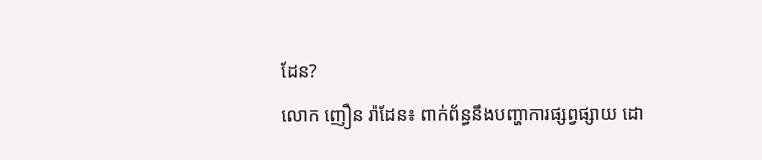ដែន?
លោក ញឿន រ៉ាដែន៖ ពាក់ព័ន្ធនឹងបញ្ហាការផ្សព្វផ្សាយ ដោ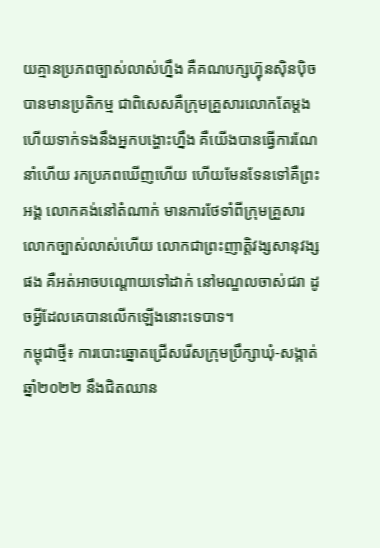យគ្មានប្រភពច្បាស់លាស់ហ្នឹង គឺគណបក្សហ្វ៊ុនស៊ិនប៉ិច បានមានប្រតិកម្ម ជាពិសេសគឺក្រុមគ្រួសារលោកតែម្ដង ហើយទាក់ទងនឹងអ្នកបង្ហោះហ្នឹង គឺយើងបានធ្វើការណែនាំហើយ រកប្រភពឃើញហើយ ហើយមែនទែនទៅគឺព្រះអង្គ លោកគង់នៅតំណាក់ មានការថែទាំពីក្រុមគ្រួសារលោកច្បាស់លាស់ហើយ លោកជាព្រះញាត្តិវង្សសានុវង្សផង គឺអត់អាចបណ្ដោយទៅដាក់ នៅមណ្ឌលចាស់ជរា ដូចអ្វីដែលគេបានលើកឡើងនោះទេបាទ។
កម្ពុជាថ្មី៖ ការបោះឆ្នោតជ្រើសរើសក្រុមប្រឹក្សាឃុំ-សង្កាត់ឆ្នាំ២០២២ នឹងជិតឈាន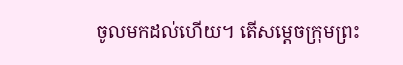ចូលមកដល់ហើយ។ តើសម្ដេចក្រុមព្រះ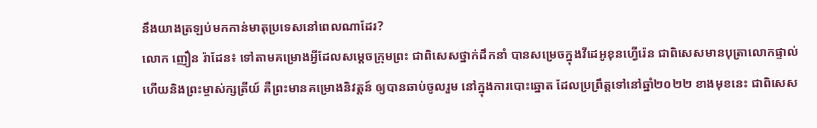នឹងយាងត្រឡប់មកកាន់មាតុប្រទេសនៅពេលណាដែរ?
លោក ញឿន រ៉ាដែន៖ ទៅតាមគម្រោងអ្វីដែលសម្ដេចក្រុមព្រះ ជាពិសេសថ្នាក់ដឹកនាំ បានសម្រេចក្នុងវីដេអូខុនហ្វើរ៉េន ជាពិសេសមានបុត្រាលោកផ្ទាល់ ហើយនិងព្រះម្ចាស់ក្សត្រីយ៍ គឺព្រះមានគម្រោងនិវត្តន៍ ឲ្យបានឆាប់ចូលរួម នៅក្នុងការបោះឆ្នោត ដែលប្រព្រឹត្តទៅនៅឆ្នាំ២០២២ ខាងមុខនេះ ជាពិសេស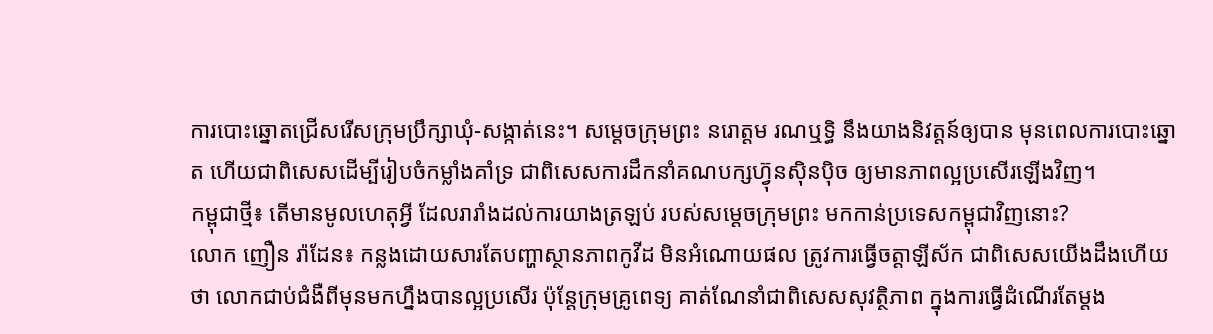ការបោះឆ្នោតជ្រើសរើសក្រុមប្រឹក្សាឃុំ-សង្កាត់នេះ។ សម្ដេចក្រុមព្រះ នរោត្តម រណឬទ្ធិ នឹងយាងនិវត្តន៍ឲ្យបាន មុនពេលការបោះឆ្នោត ហើយជាពិសេសដើម្បីរៀបចំកម្លាំងគាំទ្រ ជាពិសេសការដឹកនាំគណបក្សហ្វ៊ុនស៊ិនប៉ិច ឲ្យមានភាពល្អប្រសើរឡើងវិញ។
កម្ពុជាថ្មី៖ តើមានមូលហេតុអ្វី ដែលរារាំងដល់ការយាងត្រឡប់ របស់សម្ដេចក្រុមព្រះ មកកាន់ប្រទេសកម្ពុជាវិញនោះ?
លោក ញឿន រ៉ាដែន៖ កន្លងដោយសារតែបញ្ហាស្ថានភាពកូវីដ មិនអំណោយផល ត្រូវការធ្វើចត្តាឡីស័ក ជាពិសេសយើងដឹងហើយថា លោកជាប់ជំងឺពីមុនមកហ្នឹងបានល្អប្រសើរ ប៉ុន្តែក្រុមគ្រូពេទ្យ គាត់ណែនាំជាពិសេសសុវត្ថិភាព ក្នុងការធ្វើដំណើរតែម្ដង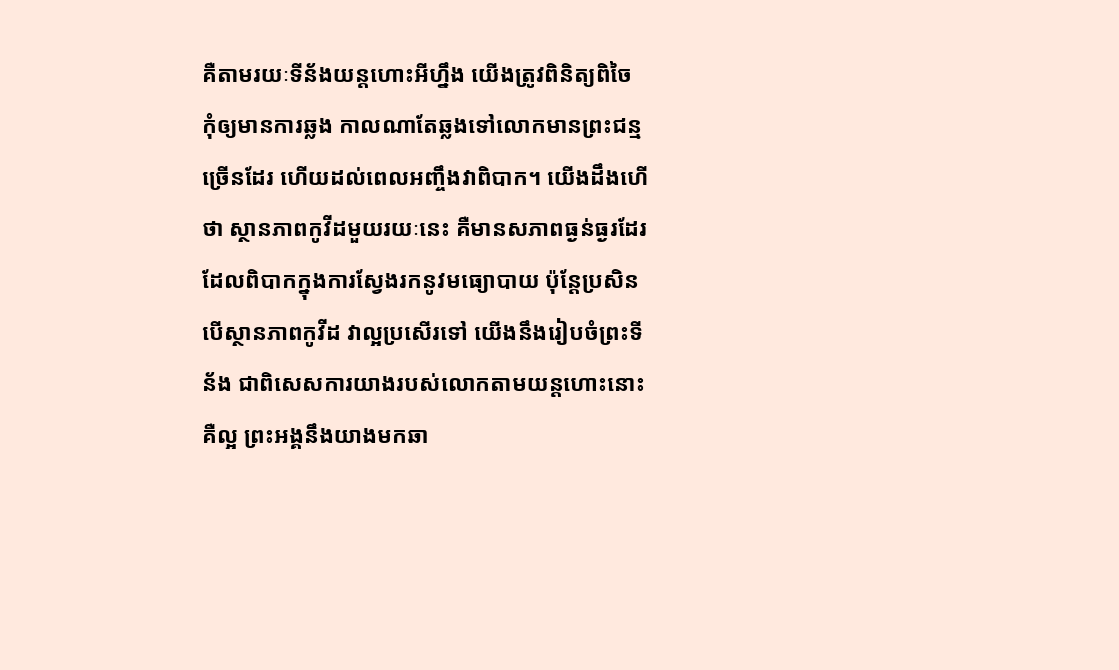គឺតាមរយៈទីន័ងយន្តហោះអីហ្នឹង យើងត្រូវពិនិត្យពិចៃ កុំឲ្យមានការឆ្លង កាលណាតែឆ្លងទៅលោកមានព្រះជន្មច្រើនដែរ ហើយដល់ពេលអញ្ចឹងវាពិបាក។ យើងដឹងហើថា ស្ថានភាពកូវីដមួយរយៈនេះ គឺមានសភាពធ្ងន់ធ្ងរដែរ ដែលពិបាកក្នុងការស្វែងរកនូវមធ្យោបាយ ប៉ុន្តែប្រសិនបើស្ថានភាពកូវីដ វាល្អប្រសើរទៅ យើងនឹងរៀបចំព្រះទីន័ង ជាពិសេសការយាងរបស់លោកតាមយន្ដហោះនោះ គឺល្អ ព្រះអង្គនឹងយាងមកឆា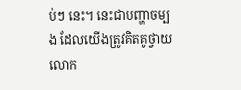ប់ៗ នេះ។ នេះជាបញ្ហាចម្បង ដែលយើងត្រូវគិតគូថ្វាយលោក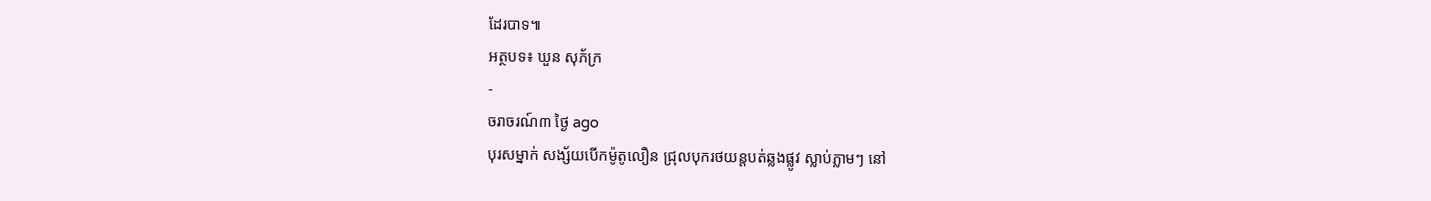ដែរបាទ៕
អត្ថបទ៖ ឃួន សុភ័ក្រ
-
ចរាចរណ៍៣ ថ្ងៃ ago
បុរសម្នាក់ សង្ស័យបើកម៉ូតូលឿន ជ្រុលបុករថយន្តបត់ឆ្លងផ្លូវ ស្លាប់ភ្លាមៗ នៅ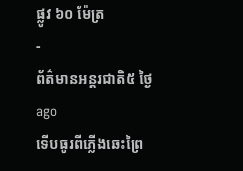ផ្លូវ ៦០ ម៉ែត្រ
-
ព័ត៌មានអន្ដរជាតិ៥ ថ្ងៃ ago
ទើបធូរពីភ្លើងឆេះព្រៃ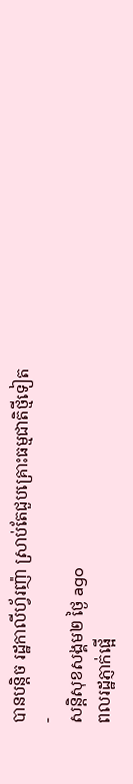បានបន្តិច រដ្ឋកាលីហ្វ័រញ៉ា ស្រាប់តែជួបគ្រោះធម្មជាតិថ្មីទៀត
-
សន្តិសុខសង្គម២ ថ្ងៃ ago
ពលរដ្ឋភ្ញាក់ផ្អើ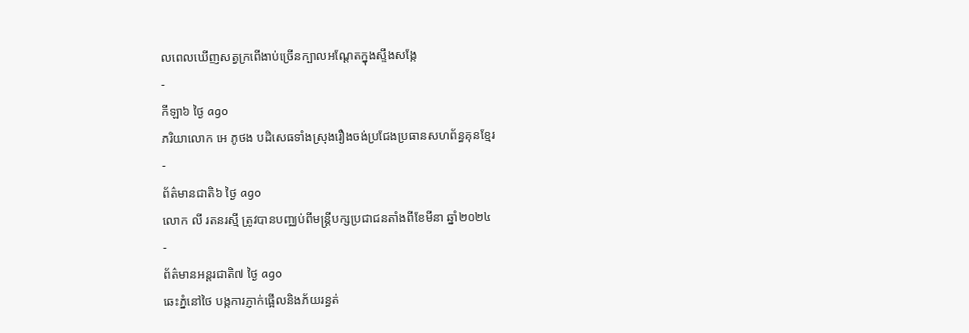លពេលឃើញសត្វក្រពើងាប់ច្រើនក្បាលអណ្ដែតក្នុងស្ទឹងសង្កែ
-
កីឡា៦ ថ្ងៃ ago
ភរិយាលោក អេ ភូថង បដិសេធទាំងស្រុងរឿងចង់ប្រជែងប្រធានសហព័ន្ធគុនខ្មែរ
-
ព័ត៌មានជាតិ៦ ថ្ងៃ ago
លោក លី រតនរស្មី ត្រូវបានបញ្ឈប់ពីមន្ត្រីបក្សប្រជាជនតាំងពីខែមីនា ឆ្នាំ២០២៤
-
ព័ត៌មានអន្ដរជាតិ៧ ថ្ងៃ ago
ឆេះភ្នំនៅថៃ បង្កការភ្ញាក់ផ្អើលនិងភ័យរន្ធត់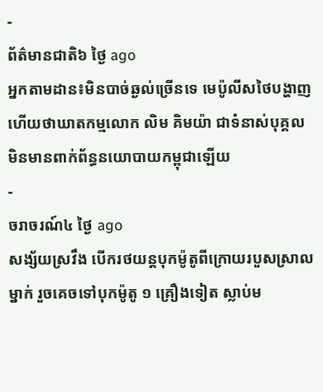-
ព័ត៌មានជាតិ៦ ថ្ងៃ ago
អ្នកតាមដាន៖មិនបាច់ឆ្ងល់ច្រើនទេ មេប៉ូលីសថៃបង្ហាញហើយថាឃាតកម្មលោក លិម គិមយ៉ា ជាទំនាស់បុគ្គល មិនមានពាក់ព័ន្ធនយោបាយកម្ពុជាឡើយ
-
ចរាចរណ៍៤ ថ្ងៃ ago
សង្ស័យស្រវឹង បើករថយន្តបុកម៉ូតូពីក្រោយរបួសស្រាលម្នាក់ រួចគេចទៅបុកម៉ូតូ ១ គ្រឿងទៀត ស្លាប់ម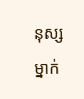នុស្សម្នាក់